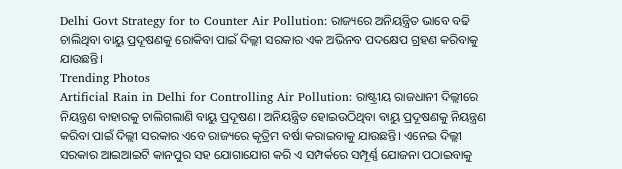Delhi Govt Strategy for to Counter Air Pollution: ରାଜ୍ୟରେ ଅନିୟନ୍ତ୍ରିତ ଭାବେ ବଢି ଚାଲିଥିବା ବାୟୁ ପ୍ରଦୂଷଣକୁ ରୋକିବା ପାଇଁ ଦିଲ୍ଲୀ ସରକାର ଏକ ଅଭିନବ ପଦକ୍ଷେପ ଗ୍ରହଣ କରିବାକୁ ଯାଉଛନ୍ତି।
Trending Photos
Artificial Rain in Delhi for Controlling Air Pollution: ରାଷ୍ଟ୍ରୀୟ ରାଜଧାନୀ ଦିଲ୍ଲୀରେ ନିୟନ୍ତ୍ରଣ ବାହାରକୁ ଚାଲିଗଲାଣି ବାୟୁ ପ୍ରଦୂଷଣ। ଅନିୟନ୍ତ୍ରିତ ହୋଇଉଠିଥିବା ବାୟୁ ପ୍ରଦୂଷଣକୁ ନିୟନ୍ତ୍ରଣ କରିବା ପାଇଁ ଦିଲ୍ଲୀ ସରକାର ଏବେ ରାଜ୍ୟରେ କୃତ୍ରିମ ବର୍ଷା କରାଇବାକୁ ଯାଉଛନ୍ତି। ଏନେଇ ଦିଲ୍ଲୀ ସରକାର ଆଇଆଇଟି କାନପୁର ସହ ଯୋଗାଯୋଗ କରି ଏ ସମ୍ପର୍କରେ ସମ୍ପୂର୍ଣ୍ଣ ଯୋଜନା ପଠାଇବାକୁ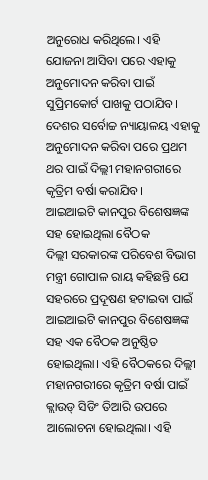ଅନୁରୋଧ କରିଥିଲେ। ଏହି ଯୋଜନା ଆସିବା ପରେ ଏହାକୁ ଅନୁମୋଦନ କରିବା ପାଇଁ ସୁପ୍ରିମକୋର୍ଟ ପାଖକୁ ପଠାଯିବ। ଦେଶର ସର୍ବୋଚ୍ଚ ନ୍ୟାୟାଳୟ ଏହାକୁ ଅନୁମୋଦନ କରିବା ପରେ ପ୍ରଥମ ଥର ପାଇଁ ଦିଲ୍ଲୀ ମହାନଗରୀରେ କୃତ୍ରିମ ବର୍ଷା କରାଯିବ।
ଆଇଆଇଟି କାନପୁର ବିଶେଷଜ୍ଞଙ୍କ ସହ ହୋଇଥିଲା ବୈଠକ
ଦିଲ୍ଲୀ ସରକାରଙ୍କ ପରିବେଶ ବିଭାଗ ମନ୍ତ୍ରୀ ଗୋପାଳ ରାୟ କହିଛନ୍ତି ଯେ ସହରରେ ପ୍ରଦୂଷଣ ହଟାଇବା ପାଇଁ ଆଇଆଇଟି କାନପୁର ବିଶେଷଜ୍ଞଙ୍କ ସହ ଏକ ବୈଠକ ଅନୁଷ୍ଠିତ ହୋଇଥିଲା। ଏହି ବୈଠକରେ ଦିଲ୍ଲୀ ମହାନଗରୀରେ କୃତ୍ରିମ ବର୍ଷା ପାଇଁ କ୍ଲାଉଡ୍ ସିଡିଂ ତିଆରି ଉପରେ ଆଲୋଚନା ହୋଇଥିଲା। ଏହି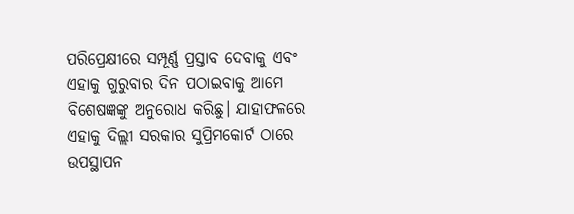ପରିପ୍ରେକ୍ଷୀରେ ସମ୍ପୂର୍ଣ୍ଣ ପ୍ରସ୍ତାବ ଦେବାକୁ ଏବଂ ଏହାକୁ ଗୁରୁବାର ଦିନ ପଠାଇବାକୁ ଆମେ ବିଶେଷଜ୍ଞଙ୍କୁ ଅନୁରୋଧ କରିଛୁ। ଯାହାଫଳରେ ଏହାକୁ ଦିଲ୍ଲୀ ସରକାର ସୁପ୍ରିମକୋର୍ଟ ଠାରେ ଉପସ୍ଥାପନ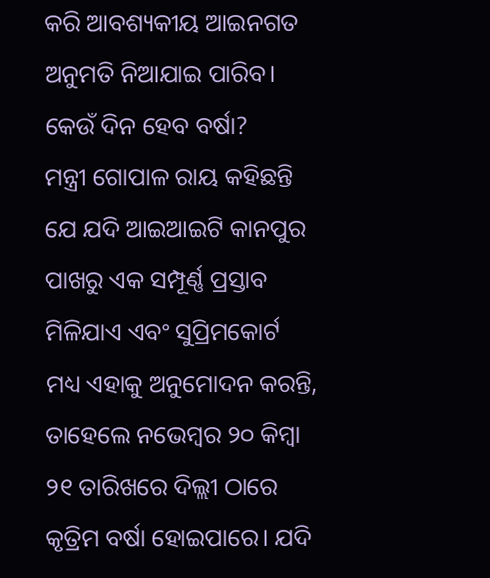କରି ଆବଶ୍ୟକୀୟ ଆଇନଗତ ଅନୁମତି ନିଆଯାଇ ପାରିବ।
କେଉଁ ଦିନ ହେବ ବର୍ଷା?
ମନ୍ତ୍ରୀ ଗୋପାଳ ରାୟ କହିଛନ୍ତି ଯେ ଯଦି ଆଇଆଇଟି କାନପୁର ପାଖରୁ ଏକ ସମ୍ପୂର୍ଣ୍ଣ ପ୍ରସ୍ତାବ ମିଳିଯାଏ ଏବଂ ସୁପ୍ରିମକୋର୍ଟ ମଧ୍ୟ ଏହାକୁ ଅନୁମୋଦନ କରନ୍ତି, ତାହେଲେ ନଭେମ୍ବର ୨୦ କିମ୍ବା ୨୧ ତାରିଖରେ ଦିଲ୍ଲୀ ଠାରେ କୃତ୍ରିମ ବର୍ଷା ହୋଇପାରେ। ଯଦି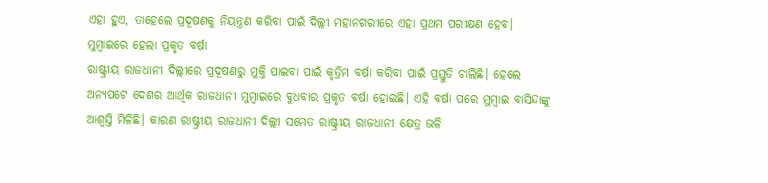ଏହା ହୁଏ, ତାହେଲେ ପ୍ରଦୂଷଣକୁ ନିୟନ୍ତ୍ରଣ କରିବା ପାଇଁ ଦିଲ୍ଲୀ ମହାନଗରୀରେ ଏହା ପ୍ରଥମ ପରୀକ୍ଷଣ ହେବ।
ମୁମ୍ବାଇରେ ହେଲା ପ୍ରକୃତ ବର୍ଷା
ରାଷ୍ଟ୍ରୀୟ ରାଜଧାନୀ ଦିଲ୍ଲୀରେ ପ୍ରଦୂଷଣରୁ ମୁକ୍ତି ପାଇବା ପାଇଁ କୃତ୍ରିମ ବର୍ଷା କରିବା ପାଇଁ ପ୍ରସ୍ତୁତି ଚାଲିଛି। ହେଲେ ଅନ୍ୟପଟେ ଦେଶର ଆର୍ଥିକ ରାଜଧାନୀ ମୁମ୍ବାଇରେ ବୁଧବାର ପ୍ରକୃତ ବର୍ଷା ହୋଇଛି। ଏହି ବର୍ଷା ପରେ ମୁମ୍ବାଇ ବାସିନ୍ଦାଙ୍କୁ ଆଶ୍ୱସ୍ତି ମିଳିଛି। କାରଣ ରାଷ୍ଟ୍ରୀୟ ରାଜଧାନୀ ଦିଲ୍ଲୀ ସମେତ ରାଷ୍ଟ୍ରୀୟ ରାଜଧାନୀ କ୍ଷେତ୍ର ଭଳି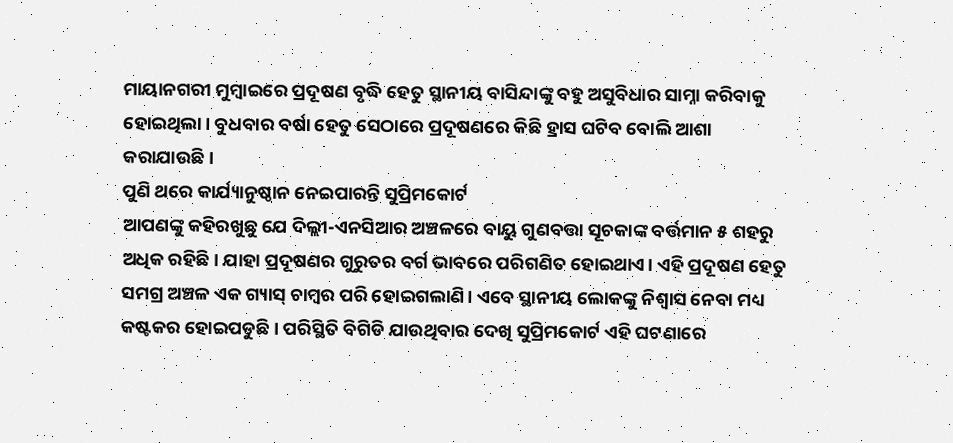ମାୟାନଗରୀ ମୁମ୍ବାଇରେ ପ୍ରଦୂଷଣ ବୃଦ୍ଧି ହେତୁ ସ୍ଥାନୀୟ ବାସିନ୍ଦାଙ୍କୁ ବହୁ ଅସୁବିଧାର ସାମ୍ନା କରିବାକୁ ହୋଇଥିଲା। ବୁଧବାର ବର୍ଷା ହେତୁ ସେଠାରେ ପ୍ରଦୂଷଣରେ କିଛି ହ୍ରାସ ଘଟିବ ବୋଲି ଆଶା କରାଯାଉଛି।
ପୁଣି ଥରେ କାର୍ଯ୍ୟାନୁଷ୍ଠାନ ନେଇପାରନ୍ତି ସୁପ୍ରିମକୋର୍ଟ
ଆପଣଙ୍କୁ କହିରଖୁଛୁ ଯେ ଦିଲ୍ଲୀ-ଏନସିଆର ଅଞ୍ଚଳରେ ବାୟୁ ଗୁଣବତ୍ତା ସୂଚକାଙ୍କ ବର୍ତ୍ତମାନ ୫ ଶହରୁ ଅଧିକ ରହିଛି। ଯାହା ପ୍ରଦୂଷଣର ଗୁରୁତର ବର୍ଗ ଭାବରେ ପରିଗଣିତ ହୋଇଥାଏ। ଏହି ପ୍ରଦୂଷଣ ହେତୁ ସମଗ୍ର ଅଞ୍ଚଳ ଏକ ଗ୍ୟାସ୍ ଚାମ୍ବର ପରି ହୋଇଗଲାଣି। ଏବେ ସ୍ଥାନୀୟ ଲୋକଙ୍କୁ ନିଶ୍ୱାସ ନେବା ମଧ୍ୟ କଷ୍ଟକର ହୋଇପଡୁଛି। ପରିସ୍ଥିତି ବିଗିଡି ଯାଉଥିବାର ଦେଖି ସୁପ୍ରିମକୋର୍ଟ ଏହି ଘଟଣାରେ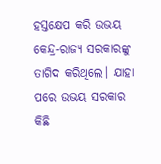ହସ୍ତକ୍ଷେପ କରି ଉଭୟ କେନ୍ଦ୍ର-ରାଜ୍ୟ ସରକାରଙ୍କୁ ତାଗିଦ କରିଥିଲେ। ଯାହା ପରେ ଉଭୟ ସରକାର କିଛି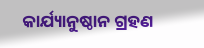କାର୍ଯ୍ୟାନୁଷ୍ଠାନ ଗ୍ରହଣ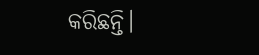କରିଛନ୍ତି।